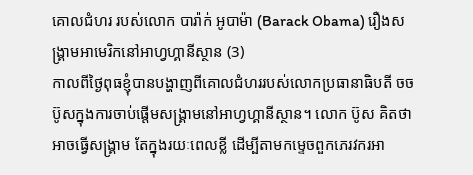គោលជំហរ របស់លោក បារ៉ាក់ អូបាម៉ា (Barack Obama) រឿងសង្គ្រាមអាមេរិកនៅអាហ្វហ្គានីស្ថាន (3)
កាលពីថ្ងៃពុធខ្ញុំបានបង្ហាញពីគោលជំហររបស់លោកប្រធានាធិបតី ចច ប៊ូសក្នុងការចាប់ផ្តើមសង្គ្រាមនៅអាហ្វហ្គានីស្ថាន។ លោក ប៊ូស គិតថា អាចធ្វើសង្គ្រាម តែក្នុងរយៈពេលខ្លី ដើម្បីតាមកម្ទេចពួកភេរវករអា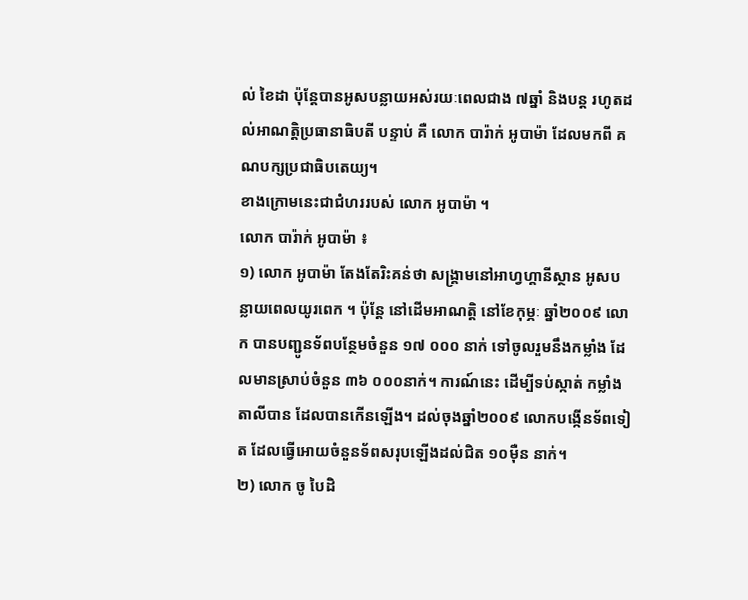ល់ ខៃដា ប៉ុន្តែបានអូសបន្លាយអស់រយៈពេលជាង ៧ឆ្នាំ និងបន្ត រហូតដល់អាណត្តិប្រធានាធិបតី បន្ទាប់ គឺ លោក បារ៉ាក់ អូបាម៉ា ដែលមកពី គណបក្សប្រជាធិបតេយ្យ។
ខាងក្រោមនេះជាជំហររបស់ លោក អូបាម៉ា ។
លោក បារ៉ាក់ អូបាម៉ា ៖
១) លោក អូបាម៉ា តែងតែរិះគន់ថា សង្គ្រាមនៅអាហ្វហ្គានីស្ថាន អូសបន្លាយពេលយូរពេក ។ ប៉ុន្តែ នៅដើមអាណត្តិ នៅខែកុម្ភៈ ឆ្នាំ២០០៩ លោក បានបញ្ជូនទ័ពបន្ថែមចំនួន ១៧ ០០០ នាក់ ទៅចូលរួមនឹងកម្លាំង ដែលមានស្រាប់ចំនួន ៣៦ ០០០នាក់។ ការណ៍នេះ ដើម្បីទប់ស្កាត់ កម្លាំងតាលីបាន ដែលបានកើនឡើង។ ដល់ចុងឆ្នាំ២០០៩ លោកបង្កើនទ័ពទៀត ដែលធ្វើអោយចំនួនទ័ពសរុបឡើងដល់ជិត ១០ម៉ឺន នាក់។
២) លោក ចូ បៃដិ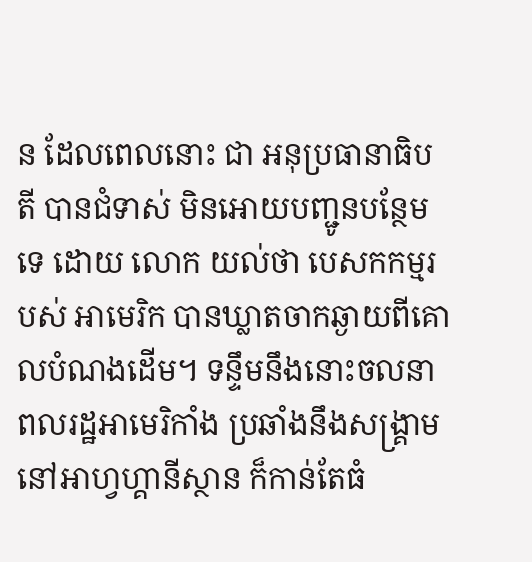ន ដែលពេលនោះ ជា អនុប្រធានាធិបតី បានជំទាស់ មិនអោយបញ្ជូនបន្ថែមទេ ដោយ លោក យល់ថា បេសកកម្មរបស់ អាមេរិក បានឃ្លាតចាកឆ្ងាយពីគោលបំណងដើម។ ទន្ទឹមនឹងនោះចលនាពលរដ្ឋអាមេរិកាំង ប្រឆាំងនឹងសង្គ្រាមនៅអាហ្វហ្គានីស្ថាន ក៏កាន់តែធំ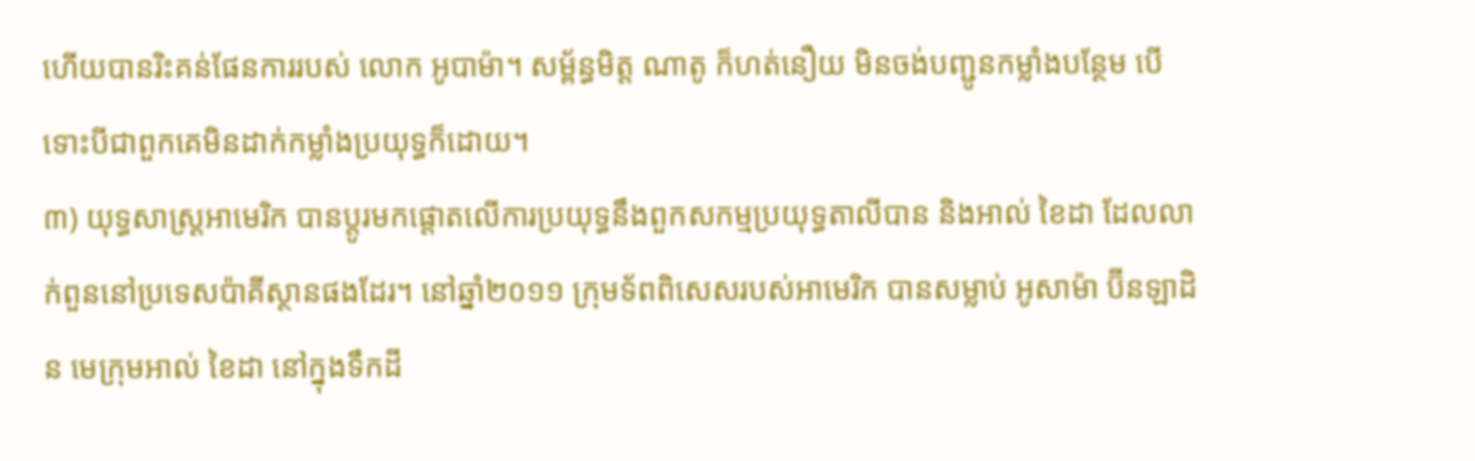ហើយបានរិះគន់ផែនការរបស់ លោក អូបាម៉ា។ សម្ព័ន្ធមិត្ត ណាតូ ក៏ហត់នឿយ មិនចង់បញ្ជូនកម្លាំងបន្ថែម បើទោះបីជាពួកគេមិនដាក់កម្លាំងប្រយុទ្ធក៏ដោយ។
៣) យុទ្ធសាស្ត្រអាមេរិក បានប្តូរមកផ្តោតលើការប្រយុទ្ធនឹងពួកសកម្មប្រយុទ្ធតាលីបាន និងអាល់ ខៃដា ដែលលាក់ពួននៅប្រទេសប៉ាគីស្ថានផងដែរ។ នៅឆ្នាំ២០១១ ក្រុមទ័ពពិសេសរបស់អាមេរិក បានសម្លាប់ អូសាម៉ា ប៊ីនឡាដិន មេក្រុមអាល់ ខៃដា នៅក្នុងទឹកដី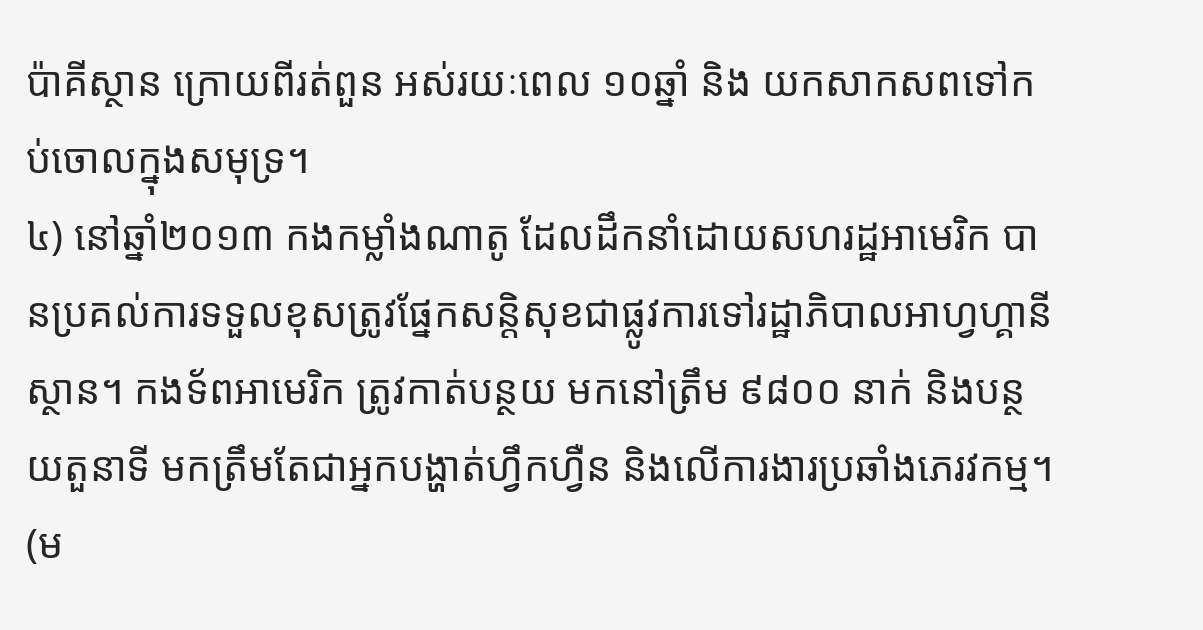ប៉ាគីស្ថាន ក្រោយពីរត់ពួន អស់រយៈពេល ១០ឆ្នាំ និង យកសាកសពទៅកប់ចោលក្នុងសមុទ្រ។
៤) នៅឆ្នាំ២០១៣ កងកម្លាំងណាតូ ដែលដឹកនាំដោយសហរដ្ឋអាមេរិក បានប្រគល់ការទទួលខុសត្រូវផ្នែកសន្តិសុខជាផ្លូវការទៅរដ្ឋាភិបាលអាហ្វហ្គានីស្ថាន។ កងទ័ពអាមេរិក ត្រូវកាត់បន្ថយ មកនៅត្រឹម ៩៨០០ នាក់ និងបន្ថយតួនាទី មកត្រឹមតែជាអ្នកបង្ហាត់ហ្វឹកហ្វឺន និងលើការងារប្រឆាំងភេរវកម្ម។ (ម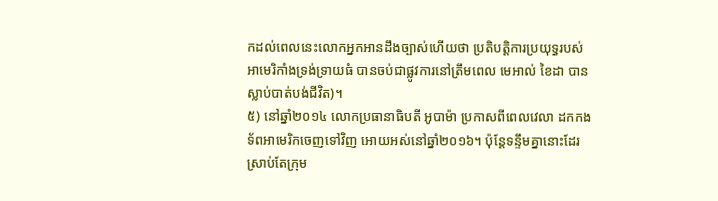កដល់ពេលនេះលោកអ្នកអានដឹងច្បាស់ហើយថា ប្រតិបត្តិការប្រយុទ្ធរបស់អាមេរិកាំងទ្រង់ទ្រាយធំ បានចប់ជាផ្លូវការនៅត្រឹមពេល មេអាល់ ខៃដា បានស្លាប់បាត់បង់ជីវិត)។
៥) នៅឆ្នាំ២០១៤ លោកប្រធានាធិបតី អូបាម៉ា ប្រកាសពីពេលវេលា ដកកងទ័ពអាមេរិកចេញទៅវិញ អោយអស់នៅឆ្នាំ២០១៦។ ប៉ុន្តែទន្ទឹមគ្នានោះដែរ ស្រាប់តែក្រុម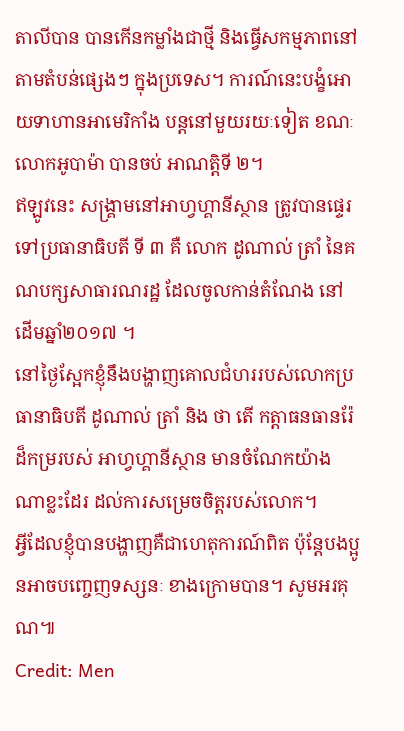តាលីបាន បានកើនកម្លាំងជាថ្មី និងធ្វើសកម្មភាពនៅតាមតំបន់ផ្សេងៗ ក្នុងប្រទេស។ ការណ៍នេះបង្ខំអោយទាហានអាមេរិកាំង បន្តនៅមួយរយៈទៀត ខណៈលោកអូបាម៉ា បានចប់ អាណត្តិទី ២។
ឥឡូវនេះ សង្គ្រាមនៅអាហ្វហ្គានីស្ថាន ត្រូវបានផ្ទេរទៅប្រធានាធិបតី ទី ៣ គឺ លោក ដូណាល់ ត្រាំ នៃគណបក្សសាធារណរដ្ឋ ដែលចូលកាន់តំណែង នៅដើមឆ្នាំ២០១៧ ។
នៅថ្ងៃស្អែកខ្ញុំនឹងបង្ហាញគោលជំហររបស់លោកប្រធានាធិបតី ដូណាល់ ត្រាំ និង ថា តើ កត្តាធនធានរ៉ែ ដ៏កម្ររបស់ អាហ្វហ្គានីស្ថាន មានចំណែកយ៉ាងណាខ្លះដែរ ដល់ការសម្រេចចិត្តរបស់លោក។
អ្វីដែលខ្ញុំបានបង្ហាញគឺជាហេតុការណ៍ពិត ប៉ុន្តែបងប្អូនអាចបញ្ចេញទស្សនៈ ខាងក្រោមបាន។ សូមអរគុណ៕
Credit: Men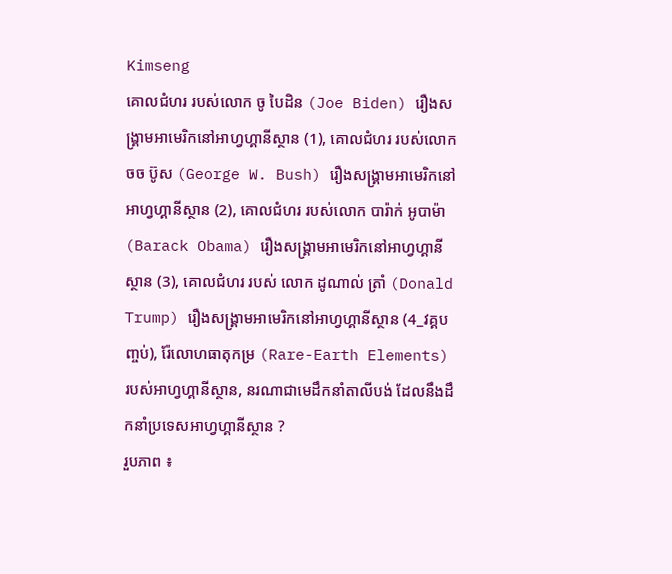Kimseng
គោលជំហរ របស់លោក ចូ បៃដិន (Joe Biden) រឿងសង្គ្រាមអាមេរិកនៅអាហ្វហ្គានីស្ថាន (1), គោលជំហរ របស់លោក ចច ប៊ូស (George W. Bush) រឿងសង្គ្រាមអាមេរិកនៅអាហ្វហ្គានីស្ថាន (2), គោលជំហរ របស់លោក បារ៉ាក់ អូបាម៉ា (Barack Obama) រឿងសង្គ្រាមអាមេរិកនៅអាហ្វហ្គានីស្ថាន (3), គោលជំហរ របស់ លោក ដូណាល់ ត្រាំ (Donald Trump) រឿងសង្គ្រាមអាមេរិកនៅអាហ្វហ្គានីស្ថាន (4_វគ្គបញ្ចប់), រ៉ែលោហធាតុកម្រ (Rare-Earth Elements) របស់អាហ្វហ្គានីស្ថាន, នរណាជាមេដឹកនាំតាលីបង់ ដែលនឹងដឹកនាំប្រទេសអាហ្វហ្គានីស្ថាន ?
រួបភាព ៖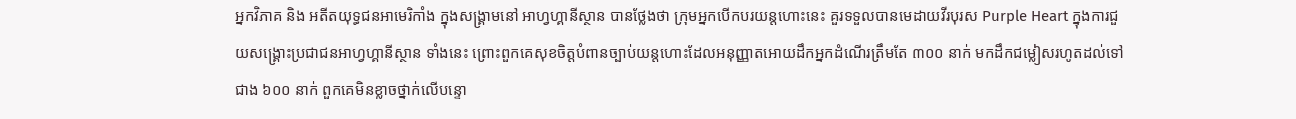អ្នកវិភាគ និង អតីតយុទ្ធជនអាមេរិកាំង ក្នុងសង្គ្រាមនៅ អាហ្វហ្គានីស្ថាន បានថ្លែងថា ក្រុមអ្នកបើកបរយន្តហោះនេះ គួរទទួលបានមេដាយវីរបុរស Purple Heart ក្នុងការជួយសង្គ្រោះប្រជាជនអាហ្វហ្គានីស្ថាន ទាំងនេះ ព្រោះពួកគេសុខចិត្តបំពានច្បាប់យន្តហោះដែលអនុញ្ញាតអោយដឹកអ្នកដំណើរត្រឹមតែ ៣០០ នាក់ មកដឹកជម្លៀសរហូតដល់ទៅជាង ៦០០ នាក់ ពួកគេមិនខ្លាចថ្នាក់លើបន្ទោ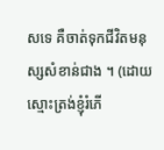សទេ គឺចាត់ទុកជីវិតមនុស្សសំខាន់ជាង ។ (ដោយស្មោះត្រង់ខ្ញុំរំភើ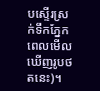បស្ទើរស្រក់ទឹកភ្នែកពេលមេីលឃេីញរូបថតនេះ)។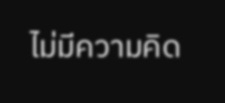ไม่มีความคิด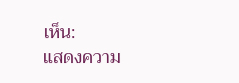เห็น:
แสดงความ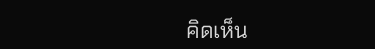คิดเห็น